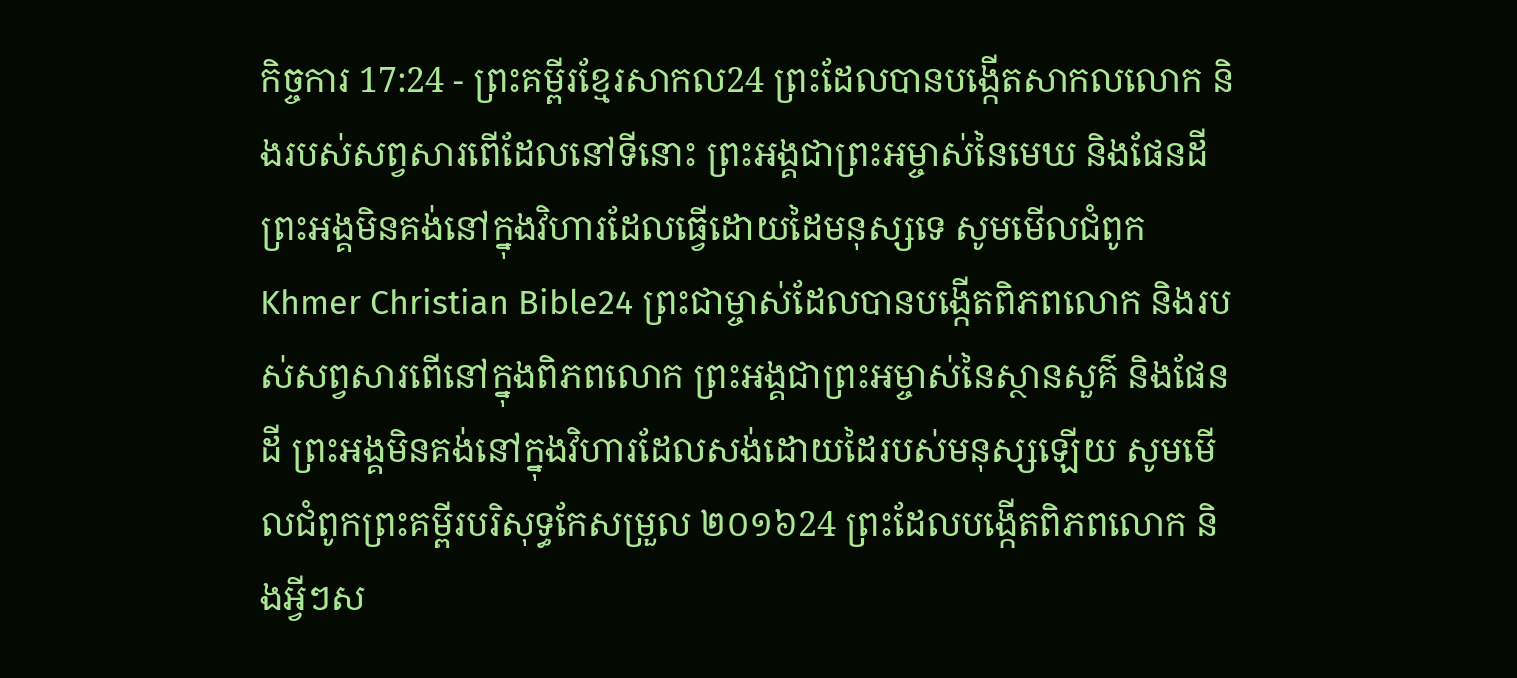កិច្ចការ 17:24 - ព្រះគម្ពីរខ្មែរសាកល24 ព្រះដែលបានបង្កើតសាកលលោក និងរបស់សព្វសារពើដែលនៅទីនោះ ព្រះអង្គជាព្រះអម្ចាស់នៃមេឃ និងផែនដី ព្រះអង្គមិនគង់នៅក្នុងវិហារដែលធ្វើដោយដៃមនុស្សទេ សូមមើលជំពូកKhmer Christian Bible24 ព្រះជាម្ចាស់ដែលបានបង្កើតពិភពលោក និងរបស់សព្វសារពើនៅក្នុងពិភពលោក ព្រះអង្គជាព្រះអម្ចាស់នៃស្ថានសួគ៌ និងផែនដី ព្រះអង្គមិនគង់នៅក្នុងវិហារដែលសង់ដោយដៃរបស់មនុស្សឡើយ សូមមើលជំពូកព្រះគម្ពីរបរិសុទ្ធកែសម្រួល ២០១៦24 ព្រះដែលបង្កើតពិភពលោក និងអ្វីៗស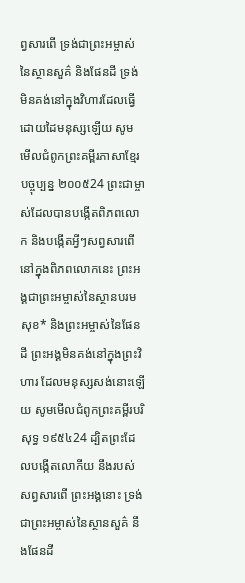ព្វសារពើ ទ្រង់ជាព្រះអម្ចាស់នៃស្ថានសួគ៌ និងផែនដី ទ្រង់មិនគង់នៅក្នុងវិហារដែលធ្វើដោយដៃមនុស្សឡើយ សូមមើលជំពូកព្រះគម្ពីរភាសាខ្មែរបច្ចុប្បន្ន ២០០៥24 ព្រះជាម្ចាស់ដែលបានបង្កើតពិភពលោក និងបង្កើតអ្វីៗសព្វសារពើនៅក្នុងពិភពលោកនេះ ព្រះអង្គជាព្រះអម្ចាស់នៃស្ថានបរមសុខ* និងព្រះអម្ចាស់នៃផែនដី ព្រះអង្គមិនគង់នៅក្នុងព្រះវិហារ ដែលមនុស្សសង់នោះឡើយ សូមមើលជំពូកព្រះគម្ពីរបរិសុទ្ធ ១៩៥៤24 ដ្បិតព្រះដែលបង្កើតលោកីយ នឹងរបស់សព្វសារពើ ព្រះអង្គនោះ ទ្រង់ជាព្រះអម្ចាស់នៃស្ថានសួគ៌ នឹងផែនដី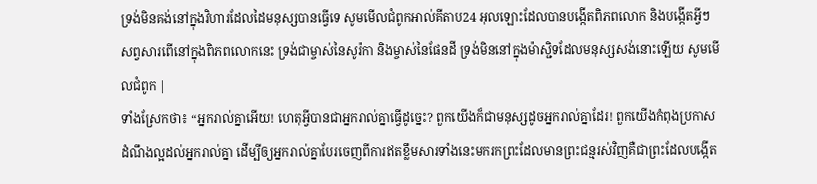ទ្រង់មិនគង់នៅក្នុងវិហារដែលដៃមនុស្សបានធ្វើទេ សូមមើលជំពូកអាល់គីតាប24 អុលឡោះដែលបានបង្កើតពិភពលោក និងបង្កើតអ្វីៗសព្វសារពើនៅក្នុងពិភពលោកនេះ ទ្រង់ជាម្ចាស់នៃសូរ៉កា និងម្ចាស់នៃផែនដី ទ្រង់មិននៅក្នុងម៉ាស្ជិទដែលមនុស្សសង់នោះឡើយ សូមមើលជំពូក |
ទាំងស្រែកថា៖ “អ្នករាល់គ្នាអើយ! ហេតុអ្វីបានជាអ្នករាល់គ្នាធ្វើដូច្នេះ? ពួកយើងក៏ជាមនុស្សដូចអ្នករាល់គ្នាដែរ! ពួកយើងកំពុងប្រកាសដំណឹងល្អដល់អ្នករាល់គ្នា ដើម្បីឲ្យអ្នករាល់គ្នាបែរចេញពីការឥតខ្លឹមសារទាំងនេះមករកព្រះដែលមានព្រះជន្មរស់វិញគឺជាព្រះដែលបង្កើត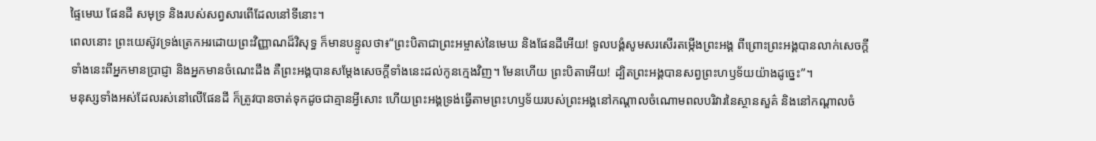ផ្ទៃមេឃ ផែនដី សមុទ្រ និងរបស់សព្វសារពើដែលនៅទីនោះ។
ពេលនោះ ព្រះយេស៊ូវទ្រង់ត្រេកអរដោយព្រះវិញ្ញាណដ៏វិសុទ្ធ ក៏មានបន្ទូលថា៖“ព្រះបិតាជាព្រះអម្ចាស់នៃមេឃ និងផែនដីអើយ! ទូលបង្គំសូមសរសើរតម្កើងព្រះអង្គ ពីព្រោះព្រះអង្គបានលាក់សេចក្ដីទាំងនេះពីអ្នកមានប្រាជ្ញា និងអ្នកមានចំណេះដឹង គឺព្រះអង្គបានសម្ដែងសេចក្ដីទាំងនេះដល់កូនក្មេងវិញ។ មែនហើយ ព្រះបិតាអើយ! ដ្បិតព្រះអង្គបានសព្វព្រះហឫទ័យយ៉ាងដូច្នេះ”។
មនុស្សទាំងអស់ដែលរស់នៅលើផែនដី ក៏ត្រូវបានចាត់ទុកដូចជាគ្មានអ្វីសោះ ហើយព្រះអង្គទ្រង់ធ្វើតាមព្រះហឫទ័យរបស់ព្រះអង្គនៅកណ្ដាលចំណោមពលបរិវារនៃស្ថានសួគ៌ និងនៅកណ្ដាលចំ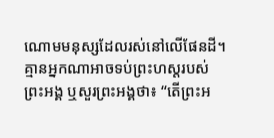ណោមមនុស្សដែលរស់នៅលើផែនដី។ គ្មានអ្នកណាអាចទប់ព្រះហស្តរបស់ព្រះអង្គ ឬសួរព្រះអង្គថា៖ “តើព្រះអ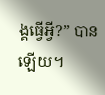ង្គធ្វើអ្វី?” បានឡើយ។